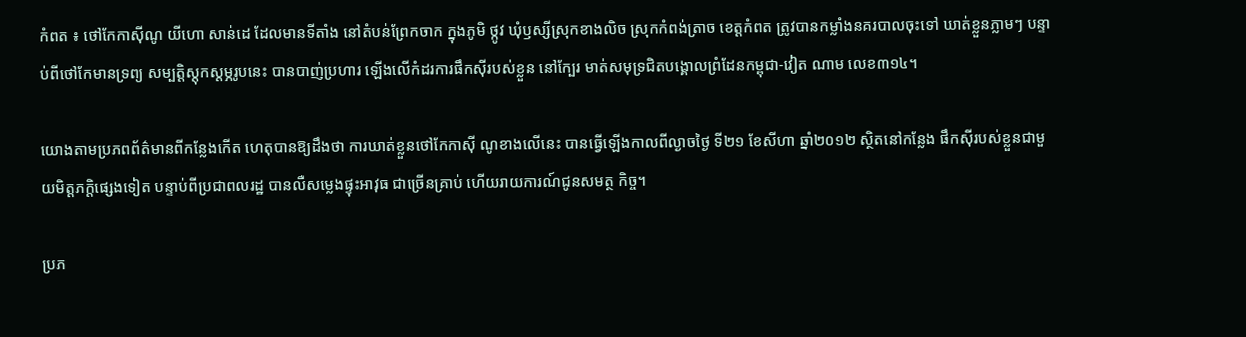កំពត ៖ ថៅកែកាស៊ីណូ យីហោ សាន់ដេ ដែលមានទីតាំង នៅតំបន់ព្រែកចាក ក្នុងភូមិ ថ្កូវ ឃុំឫស្សីស្រុកខាងលិច ស្រុកកំពង់ត្រាច ខេត្ដកំពត ត្រូវបានកម្លាំងនគរបាលចុះទៅ ឃាត់ខ្លួនភ្លាមៗ បន្ទាប់ពីថៅកែមានទ្រព្យ សម្បត្ដិស្ដុកស្ដម្ភរូបនេះ បានបាញ់ប្រហារ ឡើងលើកំដរការផឹកស៊ីរបស់ខ្លួន នៅក្បែរ មាត់សមុទ្រជិតបង្គោលព្រំដែនកម្ពុជា-វៀត ណាម លេខ៣១៤។

យោងតាមប្រភពព័ត៌មានពីកន្លែងកើត ហេតុបានឱ្យដឹងថា ការឃាត់ខ្លួនថៅកែកាស៊ី ណូខាងលើនេះ បានធ្វើឡើងកាលពីល្ងាចថ្ងៃ ទី២១ ខែសីហា ឆ្នាំ២០១២ ស្ថិតនៅកន្លែង ផឹកស៊ីរបស់ខ្លួនជាមួយមិត្ដភក្ដិផ្សេងទៀត បន្ទាប់ពីប្រជាពលរដ្ឋ បានលឺសម្លេងផ្ទុះអាវុធ ជាច្រើនគ្រាប់ ហើយរាយការណ៍ជូនសមត្ថ កិច្ច។

ប្រភ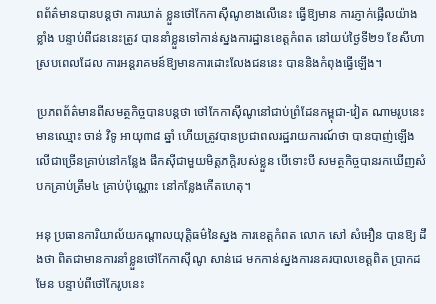ពព័ត៌មានបានបន្ដថា ការឃាត់ ខ្លួនថៅកែកាស៊ីណូខាងលើនេះ ធ្វើឱ្យមាន ការភ្ញាក់ផ្អើលយ៉ាងខ្លាំង បន្ទាប់ពីជននេះត្រូវ បាននាំខ្លួនទៅកាន់ស្នងការដ្ឋានខេត្ដកំពត នៅយប់ថ្ងៃទី២១ ខែសីហា ស្របពេលដែល ការអន្ដរាគមន៍ឱ្យមានការដោះលែងជននេះ បាននិងកំពុងធ្វើឡើង។

ប្រភពព័ត៌មានពីសមត្ថកិច្ចបានបន្ដថា ថៅកែកាស៊ីណូនៅជាប់ព្រំដែនកម្ពុជា-វៀត ណាមរូបនេះ មានឈ្មោះ ចាន់ វិទូ អាយុ៣៨ ឆ្នាំ ហើយត្រូវបានប្រជាពលរដ្ឋរាយការណ៍ថា បានបាញ់ឡើងលើជាច្រើនគ្រាប់នៅកន្លែង ផឹកស៊ីជាមួយមិត្ដភក្ដិរបស់ខ្លួន បើទោះបី សមត្ថកិច្ចបានរកឃើញសំបកគ្រាប់ត្រឹម៤ គ្រាប់ប៉ុណ្ណោះ នៅកន្លែងកើតហេតុ។

អនុ ប្រធានការិយាល័យកណ្ដាលយុត្ដិធម៌នៃស្នង ការខេត្ដកំពត លោក សៅ សំអឿន បានឱ្យ ដឹងថា ពិតជាមានការនាំខ្លួនថៅកែកាស៊ីណូ សាន់ដេ មកកាន់ស្នងការនគរបាលខេត្ដពិត ប្រាកដមែន បន្ទាប់ពីថៅកែរូបនេះ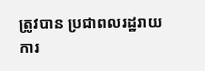ត្រូវបាន ប្រជាពលរដ្ឋរាយការ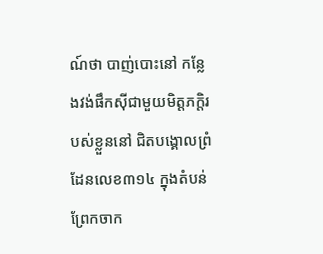ណ៍ថា បាញ់បោះនៅ កន្លែងវង់ផឹកស៊ីជាមួយមិត្ដភក្ដិរបស់ខ្លួននៅ ជិតបង្គោលព្រំដែនលេខ៣១៤ ក្នុងតំបន់ ព្រែកចាក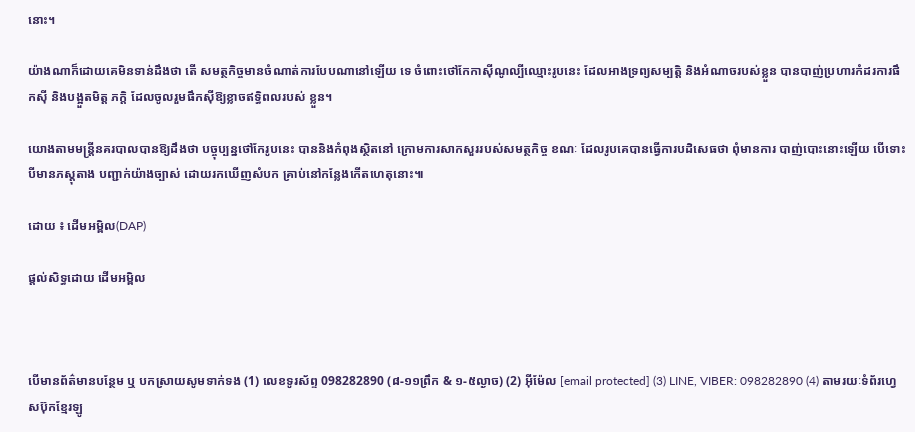នោះ។

យ៉ាងណាក៏ដោយគេមិនទាន់ដឹងថា តើ សមត្ថកិច្ចមានចំណាត់ការបែបណានៅឡើយ ទេ ចំពោះថៅកែកាស៊ីណូល្បីឈ្មោះរូបនេះ ដែលអាងទ្រព្យសម្បត្ដិ និងអំណាចរបស់ខ្លួន បានបាញ់ប្រហារកំដរការផឹកស៊ី និងបង្អួតមិត្ដ ភក្ដិ ដែលចូលរួមផឹកស៊ីឱ្យខ្លាចឥទ្ធិពលរបស់ ខ្លួន។

យោងតាមមន្ដ្រីនគរបាលបានឱ្យដឹងថា បច្ចុប្បន្នថៅកែរូបនេះ បាននិងកំពុងស្ថិតនៅ ក្រោមការសាកសួររបស់សមត្ថកិច្ច ខណៈ ដែលរូបគេបានធ្វើការបដិសេធថា ពុំមានការ បាញ់បោះនោះឡើយ បើទោះបីមានភស្ដុតាង បញ្ជាក់យ៉ាងច្បាស់ ដោយរកឃើញសំបក គ្រាប់នៅកន្លែងកើតហេតុនោះ៕

ដោយ ៖ ដើមអម្ពិល(DAP)

ផ្តល់សិទ្ធដោយ ដើមអម្ពិល



បើមានព័ត៌មានបន្ថែម ឬ បកស្រាយសូមទាក់ទង (1) លេខទូរស័ព្ទ 098282890 (៨-១១ព្រឹក & ១-៥ល្ងាច) (2) អ៊ីម៉ែល [email protected] (3) LINE, VIBER: 098282890 (4) តាមរយៈទំព័រហ្វេសប៊ុកខ្មែរឡូ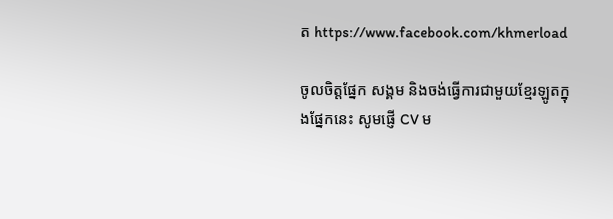ត https://www.facebook.com/khmerload

ចូលចិត្តផ្នែក សង្គម និងចង់ធ្វើការជាមួយខ្មែរឡូតក្នុងផ្នែកនេះ សូមផ្ញើ CV ម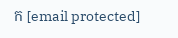ក [email protected]